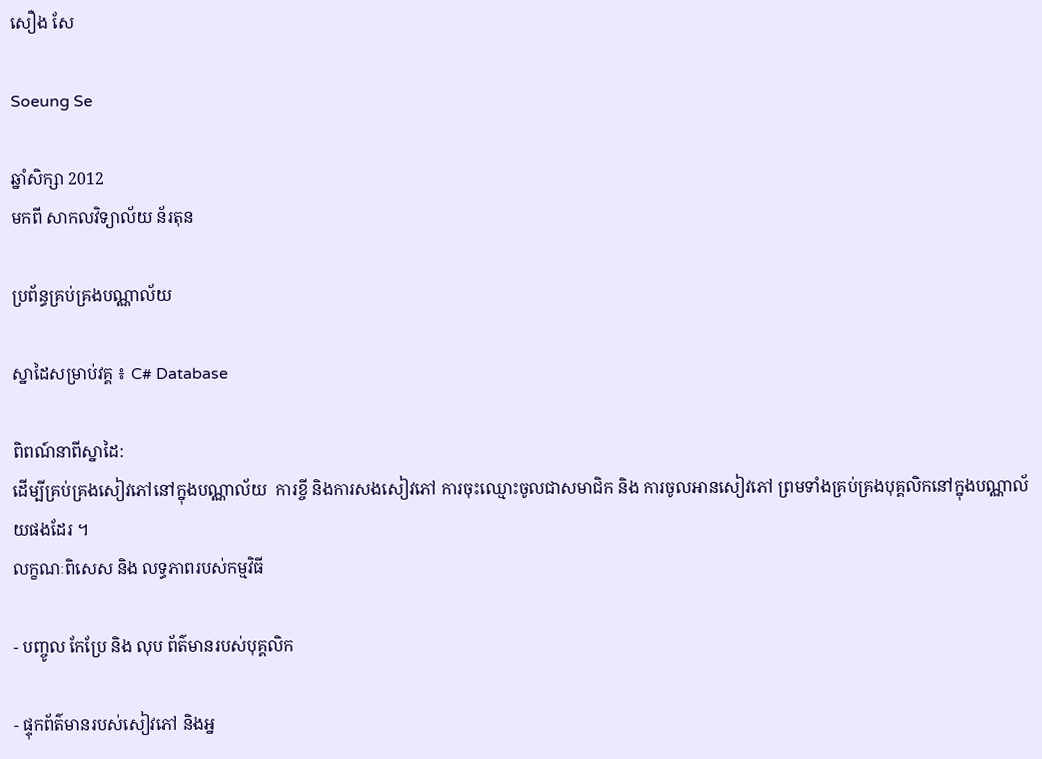សឿង សែ

Soeung Se

ឆ្នាំសិក្សា 2012
មកពី សាកលវិទ្យាល័យ ន័រតុន

ប្រព័ន្ធគ្រប់គ្រងបណ្ណាល័យ

ស្នាដៃសម្រាប់វគ្គ ៖ C# Database

ពិពណ៍នាពីស្នាដៃ:
ដើម្បីគ្រប់គ្រងសៀវភៅនៅក្នុងបណ្ណាល័យ  ការខ្ចី និងការសងសៀវភៅ ការចុះឈ្មោះចូលជាសមាជិក និង ការចូលអានសៀវភៅ ព្រមទាំងគ្រប់គ្រងបុគ្គលិកនៅក្នុងបណ្ណាល័យផងដែរ ។
លក្ខណៈពិសេស និង លទ្ធភាពរបស់កម្មវិធី

- បញ្ចូល កែប្រែ និង លុប ព័ត៌មានរបស់បុគ្គលិក

- ផ្ទុកព័ត៌មានរបស់សៀវភៅ និងអ្ន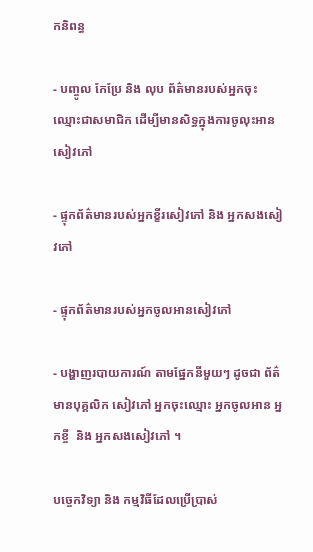កនិពន្ធ

- បញ្ចូល កែប្រែ និង លុប ព័ត៌មានរបស់អ្នកចុះឈ្មោះជាសមាជិក ដើម្បីមានសិទ្ធក្នុងការចូលុះអានសៀវភៅ

- ផ្ទុកព័ត៌មានរបស់អ្នកខ្ខីរសៀវភៅ និង អ្នកសងសៀវភៅ

- ផ្ទុកព័ត៌មានរបស់អ្នកចូលអានសៀវភៅ

- បង្ហាញរបាយការណ៍ តាមផ្នែកនីមួយៗ ដូចជា ព័ត៌មានបុគ្គលិក សៀវភៅ អ្នកចុះឈ្មោះ អ្នកចូលអាន អ្នកខ្ចី  និង អ្នកសងសៀវភៅ ។

បច្ចេកវិទ្យា និង កម្មវិធីដែលប្រើប្រាស់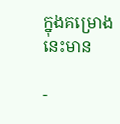ក្នុងគម្រោងនេះមាន

-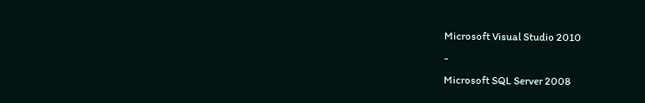Microsoft Visual Studio 2010
-
Microsoft SQL Server 2008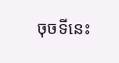ចុចទីនេះ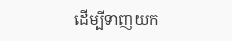ដើម្បីទាញយក